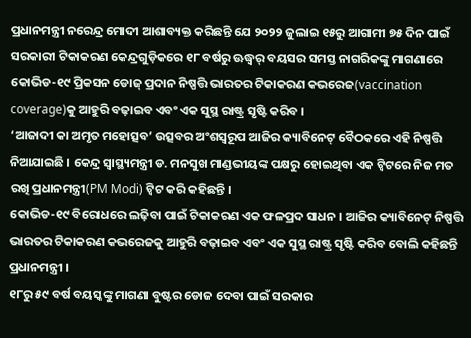ପ୍ରଧାନମନ୍ତ୍ରୀ ନରେନ୍ଦ୍ର ମୋଦୀ ଆଶାବ୍ୟକ୍ତ କରିଛନ୍ତି ଯେ ୨୦୨୨ ଜୁଲାଇ ୧୫ରୁ ଆଗାମୀ ୭୫ ଦିନ ପାଇଁ ସରକାରୀ ଟିକାକରଣ କେନ୍ଦ୍ରଗୁଡ଼ିକରେ ୧୮ ବର୍ଷରୁ ଊଦ୍ଧ୍ୱର୍ ବୟସର ସମସ୍ତ ନାଗରିକଙ୍କୁ ମାଗଣାରେ କୋଭିଡ-୧୯ ପ୍ରିକସନ ଡୋଜ୍ ପ୍ରଦାନ ନିଷ୍ପତ୍ତି ଭାରତର ଟିକାକରଣ କଭରେଜ(vaccination coverage)କୁ ଆହୁରି ବଢ଼ାଇବ ଏବଂ ଏକ ସୁସ୍ଥ ରାଷ୍ଟ୍ର ସୃଷ୍ଟି କରିବ ।
‘ଆଜାଦୀ କା ଅମୃତ ମହୋତ୍ସବ’ ଉତ୍ସବର ଅଂଶସ୍ୱରୂପ ଆଜିର କ୍ୟାବିନେଟ୍ ବୈଠକରେ ଏହି ନିଷ୍ପତ୍ତି ନିଆଯାଇଛି । କେନ୍ଦ୍ର ସ୍ୱାସ୍ଥ୍ୟମନ୍ତ୍ରୀ ଡ. ମନସୁଖ ମାଣ୍ଡଭୀୟଙ୍କ ପକ୍ଷରୁ ହୋଇଥିବା ଏକ ଟ୍ୱିଟରେ ନିଜ ମତ ରଖି ପ୍ରଧାନମନ୍ତ୍ରୀ(PM Modi) ଟ୍ୱିଟ କରି କହିଛନ୍ତି ।
କୋଭିଡ-୧୯ ବିରୋଧରେ ଲଢ଼ିବା ପାଇଁ ଟିକାକରଣ ଏକ ଫଳପ୍ରଦ ସାଧନ । ଆଜିର କ୍ୟାବିନେଟ୍ ନିଷ୍ପତ୍ତି ଭାରତର ଟିକାକରଣ କଭରେଜକୁ ଆହୁରି ବଢ଼ାଇବ ଏବଂ ଏକ ସୁସ୍ଥ ରାଷ୍ଟ୍ର ସୃଷ୍ଟି କରିବ ବୋଲି କହିଛନ୍ତି ପ୍ରଧାନମନ୍ତ୍ରୀ ।
୧୮ରୁ ୫୯ ବର୍ଷ ବୟସ୍କଙ୍କୁ ମାଗଣା ବୁଷ୍ଟର ଡୋଜ ଦେବା ପାଇଁ ସରକାର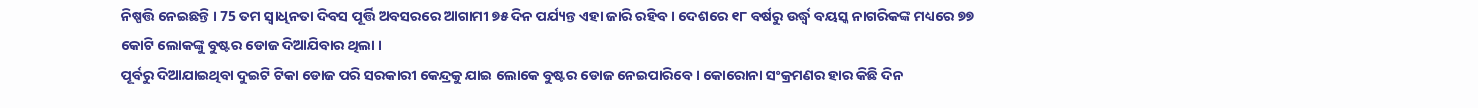ନିଷ୍ପତ୍ତି ନେଇଛନ୍ତି । 75 ତମ ସ୍ବାଧିନତା ଦିବସ ପୂର୍ତ୍ତି ଅବସରରେ ଆଗାମୀ ୭୫ ଦିନ ପର୍ଯ୍ୟନ୍ତ ଏହା ଜାରି ରହିବ । ଦେଶରେ ୧୮ ବର୍ଷରୁ ଉର୍ଦ୍ଧ୍ବ ବୟସ୍କ ନାଗରିକଙ୍କ ମଧ୍ୟରେ ୭୭ କୋଟି ଲୋକଙ୍କୁ ବୁଷ୍ଟର ଡୋଜ ଦିଆଯିବାର ଥିଲା ।
ପୂର୍ବରୁ ଦିଆଯାଇଥିବା ଦୁଇଟି ଟିକା ଡୋଜ ପରି ସରକାରୀ କେନ୍ଦ୍ରକୁ ଯାଇ ଲୋକେ ବୁଷ୍ଟର ଡୋଜ ନେଇପାରିବେ । କୋରୋନା ସଂକ୍ରମଣର ହାର କିଛି ଦିନ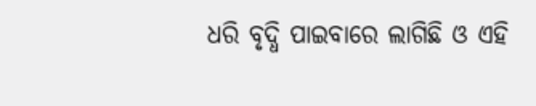ଧରି ବୃଦ୍ଧି ପାଇବାରେ ଲାଗିଛି ଓ ଏହି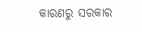କାରଣରୁ ସରକାର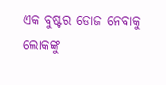ଏକ ବୁଷ୍ଟର ଡୋଜ ନେବାକୁ ଲୋକଙ୍କୁ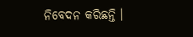ନିବେଦନ କରିଛନ୍ତି ।